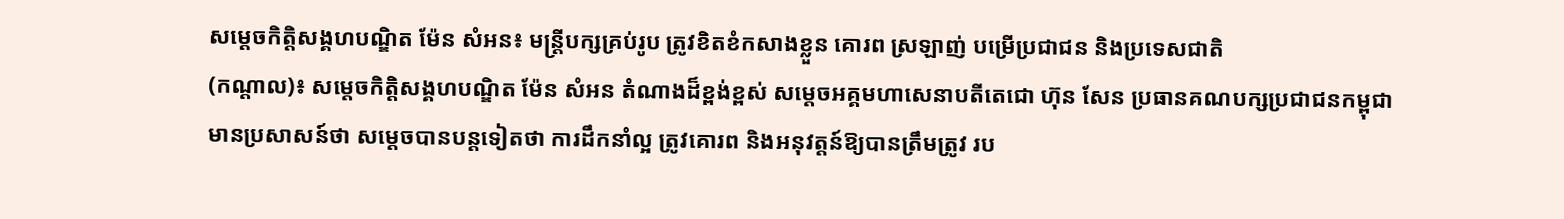សម្តេចកិត្តិសង្គហបណ្ឌិត ម៉ែន សំអន៖ មន្រ្តីបក្សគ្រប់រូប ត្រូវខិតខំកសាងខ្លួន គោរព ស្រឡាញ់ បម្រើប្រជាជន និងប្រទេសជាតិ
(កណ្តាល)៖ សម្តេចកិត្តិសង្គហបណ្ឌិត ម៉ែន សំអន តំណាងដ៏ខ្ពង់ខ្ពស់ សម្តេចអគ្គមហាសេនាបតីតេជោ ហ៊ុន សែន ប្រធានគណបក្សប្រជាជនកម្ពុជា មានប្រសាសន៍ថា សម្តេចបានបន្តទៀតថា ការដឹកនាំល្អ ត្រូវគោរព និងអនុវត្តន៍ឱ្យបានត្រឹមត្រូវ រប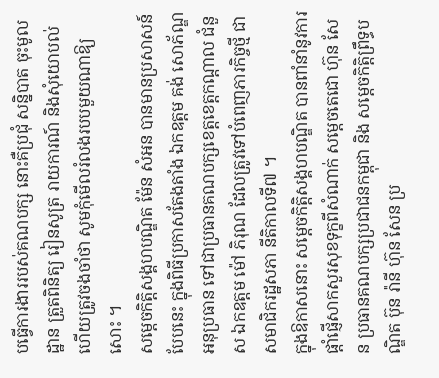បធ្វើការងាររបស់គណបក្ស នោះគឺប្រជុំ សន្និបាត ចុះមូលដ្ឋាន ត្រួតពិនិត្យ រៀនសូត្រ រាយការណ៍ និងសុំយោបល់ ហើយត្រូវចងចាំថា សូមកុំមើលរំលងរបបមួយណាឱ្យសោះ ។
សម្តេចកិត្តិសង្គហបណ្ឌិត ម៉ែន សំអន បានមានប្រសាសន៍បែបនេះ ក្នុងពិធីប្រកាសតែងតាំង ឯកឧត្តម គង់ សោភ័ណ្ឌ អនុប្រធាន ទៅជាប្រធានគណបក្សខេត្តខេត្តកណ្តាល ជំនួស ឯកឧត្តម ម៉ៅ ភិរុណ ដែលត្រូវទៅបំពេញភារកិច្ចថ្មី ជាសមាជិករដ្ឋសភា នីតិកាលទី៧ ។
ក្នុងឱកាសនោះ សម្តេចកិត្តិសង្គហបណ្ឌិត បានពាំនាំនូវការផ្តាំផ្ញើសាកសួរសុខទុក្ខពីសំណាក់ សម្តេចតេជោ ហ៊ុន សែន ប្រធានគណបក្សប្រជាជនកម្ពុជា និង សម្តេចកិត្តិព្រឹទ្ធបណ្ឌិត ប៊ុន រ៉ានី ហ៊ុន សែន ប្រ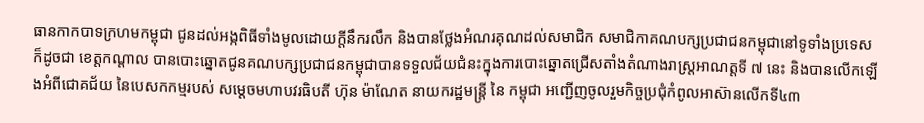ធានកាកបាទក្រហមកម្ពុជា ជូនដល់អង្កពិធីទាំងមូលដោយក្តីនឹករលឹក និងបានថ្លែងអំណរគុណដល់សមាជិក សមាជិកាគណបក្សប្រជាជនកម្ពុជានៅទូទាំងប្រទេស ក៏ដូចជា ខេត្តកណ្តាល បានបោះឆ្នោតជូនគណបក្សប្រជាជនកម្ពុជាបានទទួលជ័យជំនះក្នុងការបោះឆ្នោតជ្រើសតាំងតំណាងរាស្ត្រអាណត្តទី ៧ នេះ និងបានលើកឡើងអំពីជោគជ័យ នៃបេសកកម្មរបស់ សម្ដេចមហាបវរធិបតី ហ៊ុន ម៉ាណែត នាយករដ្ឋមន្ត្រី នៃ កម្ពុជា អញ្ជើញចូលរួមកិច្ចប្រជុំកំពូលអាស៊ានលើកទី៤៣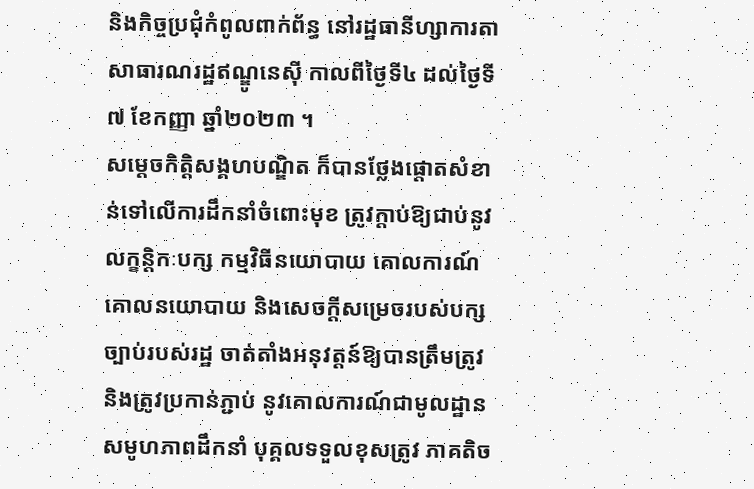និងកិច្ចប្រជុំកំពូលពាក់ព័ន្ធ នៅរដ្ឋធានីហ្សាការតា សាធារណរដ្ឋឥណ្ឌូនេស៊ី កាលពីថ្ងៃទី៤ ដល់ថ្ងៃទី៧ ខែកញ្ញា ឆ្នាំ២០២៣ ។
សម្តេចកិត្តិសង្គហបណ្ឌិត ក៏បានថ្លែងផ្តោតសំខាន់ទៅលើការដឹកនាំចំពោះមុខ ត្រូវក្តាប់ឱ្យជាប់នូវលក្ខន្តិកៈបក្ស កម្មវិធីនយោបាយ គោលការណ៍ គោលនយោបាយ និងសេចក្តីសម្រេចរបស់បក្ស ច្បាប់របស់រដ្ឋ ចាត់តាំងអនុវត្តន៍ឱ្យបានត្រឹមត្រូវ និងត្រូវប្រកាន់ភ្ជាប់ នូវគោលការណ៍ជាមូលដ្ឋាន សមូហភាពដឹកនាំ បុគ្គលទទួលខុសត្រូវ ភាគតិច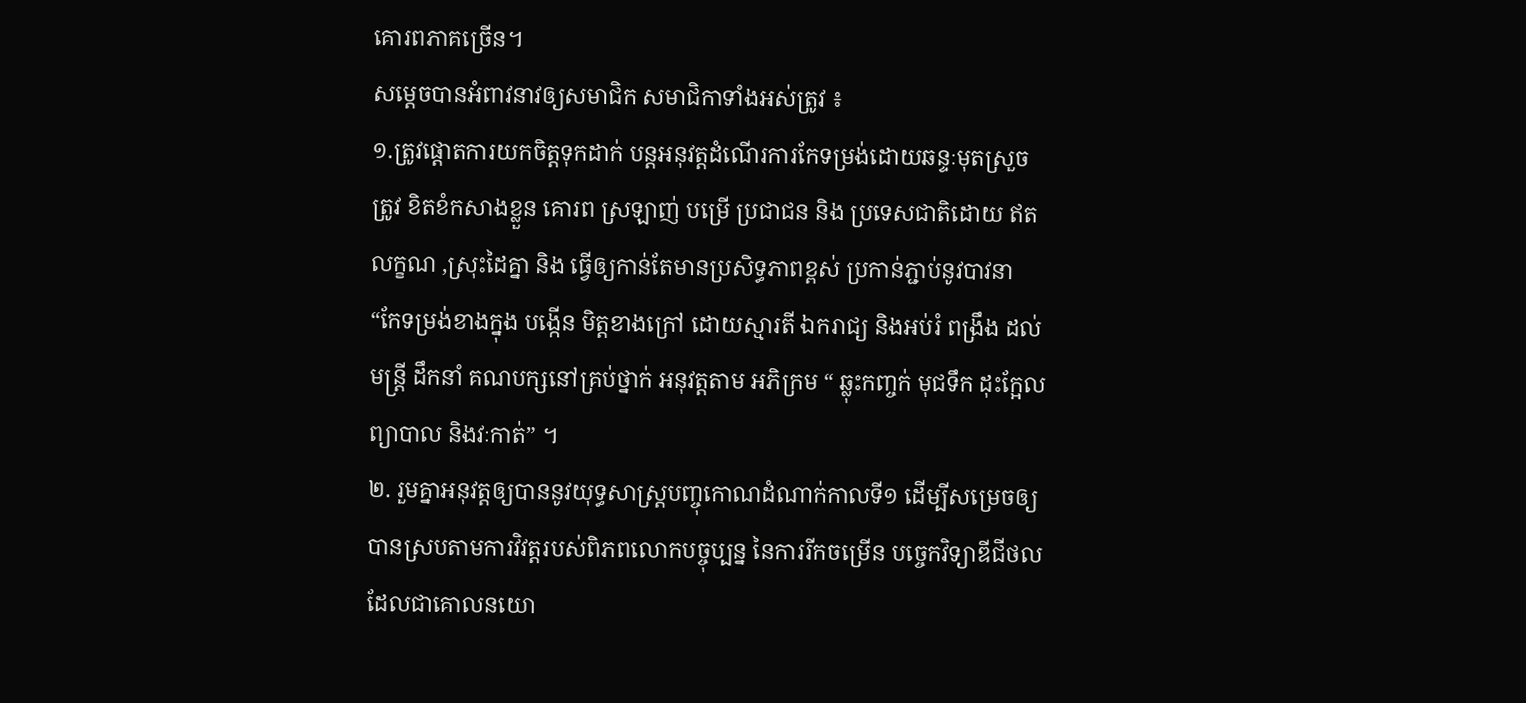គោរពភាគច្រើន។
សម្តេចបានអំពាវនាវឲ្យសមាជិក សមាជិកាទាំងអស់ត្រូវ ៖
១.ត្រូវផ្តោតការយកចិត្តទុកដាក់ បន្តអនុវត្តដំណើរការកែទម្រង់ដោយឆន្ទៈមុតស្រួច ត្រូវ ខិតខំកសាងខ្លួន គោរព ស្រឡាញ់ បម្រើ ប្រជាជន និង ប្រទេសជាតិដោយ ឥត លក្ខណ ,ស្រុះដៃគ្នា និង ធ្វើឲ្យកាន់តែមានប្រសិទ្ធភាពខ្ពស់ ប្រកាន់ភ្ជាប់នូវបាវនា “កែទម្រង់ខាងក្នុង បង្កើន មិត្តខាងក្រៅ ដោយស្មារតី ឯករាជ្យ និងអប់រំ ពង្រឹង ដល់មន្រ្តី ដឹកនាំ គណបក្សនៅគ្រប់ថ្នាក់ អនុវត្តតាម អភិក្រម “ ឆ្លុះកញ្ចក់ មុជទឹក ដុះក្អែល ព្យាបាល និងវៈកាត់” ។
២. រួមគ្នាអនុវត្តឲ្យបាននូវយុទ្ធសាស្រ្តបញ្ចុកោណដំណាក់កាលទី១ ដើម្បីសម្រេចឲ្យបានស្របតាមការវិវត្តរបស់ពិភពលោកបច្ចុប្បន្ន នៃការរីកចម្រើន បច្ចេកវិទ្យាឌីជីថល ដែលជាគោលនយោ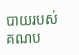បាយរបស់គណប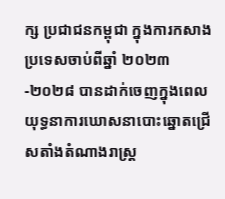ក្ស ប្រជាជនកម្ពុជា ក្នុងការកសាងប្រទេសចាប់ពីឆ្នាំ ២០២៣-២០២៨ បានដាក់ចេញក្នុងពេល យុទ្ធនាការឃោសនាបោះឆ្នោតជ្រើសតាំងតំណាងរាស្ត្រ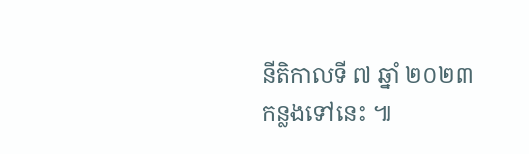នីតិកាលទី ៧ ឆ្នាំ ២០២៣កន្លងទៅនេះ ៕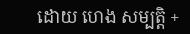ដោយ ហេង សម្បត្តិ +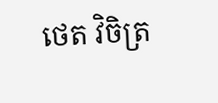ថេត វិចិត្រ